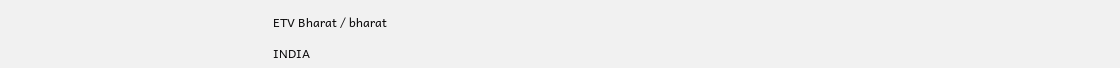ETV Bharat / bharat

INDIA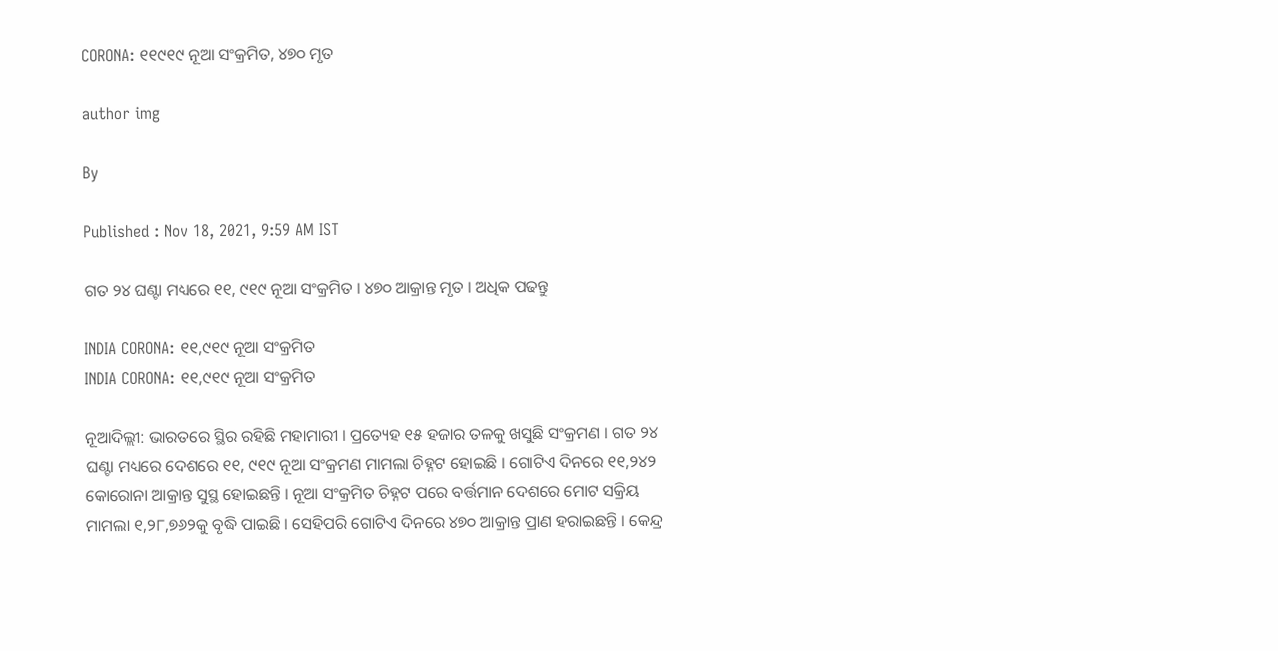CORONA: ୧୧୯୧୯ ନୂଆ ସଂକ୍ରମିତ, ୪୭୦ ମୃତ

author img

By

Published : Nov 18, 2021, 9:59 AM IST

ଗତ ୨୪ ଘଣ୍ଟା ମଧ୍ୟରେ ୧୧, ୯୧୯ ନୂଆ ସଂକ୍ରମିତ । ୪୭୦ ଆକ୍ରାନ୍ତ ମୃତ । ଅଧିକ ପଢନ୍ତୁ

INDIA CORONA: ୧୧,୯୧୯ ନୂଆ ସଂକ୍ରମିତ
INDIA CORONA: ୧୧,୯୧୯ ନୂଆ ସଂକ୍ରମିତ

ନୂଆଦିଲ୍ଲୀ: ଭାରତରେ ସ୍ଥିର ରହିଛି ମହାମାରୀ । ପ୍ରତ୍ୟେହ ୧୫ ହଜାର ତଳକୁ ଖସୁଛି ସଂକ୍ରମଣ । ଗତ ୨୪ ଘଣ୍ଟା ମଧ୍ୟରେ ଦେଶରେ ୧୧, ୯୧୯ ନୂଆ ସଂକ୍ରମଣ ମାମଲା ଚିହ୍ନଟ ହୋଇଛି । ଗୋଟିଏ ଦିନରେ ୧୧,୨୪୨ କୋରୋନା ଆକ୍ରାନ୍ତ ସୁସ୍ଥ ହୋଇଛନ୍ତି । ନୂଆ ସଂକ୍ରମିତ ଚିହ୍ନଟ ପରେ ବର୍ତ୍ତମାନ ଦେଶରେ ମୋଟ ସକ୍ରିୟ ମାମଲା ୧,୨୮,୭୬୨କୁ ବୃଦ୍ଧି ପାଇଛି । ସେହିପରି ଗୋଟିଏ ଦିନରେ ୪୭୦ ଆକ୍ରାନ୍ତ ପ୍ରାଣ ହରାଇଛନ୍ତି । କେନ୍ଦ୍ର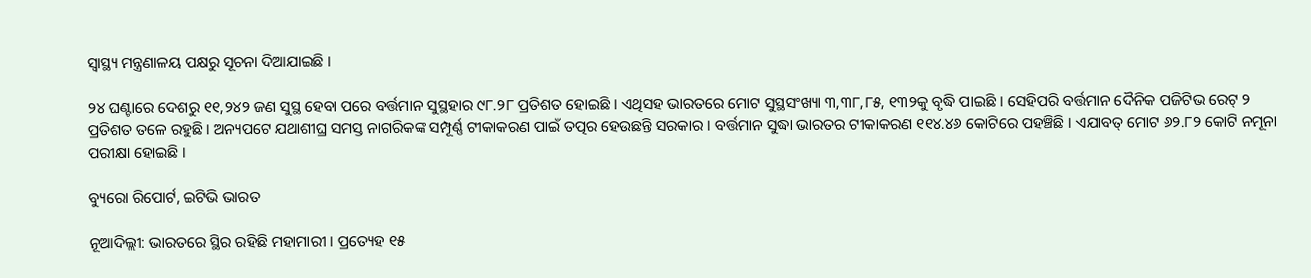ସ୍ବାସ୍ଥ୍ୟ ମନ୍ତ୍ରଣାଳୟ ପକ୍ଷରୁ ସୂଚନା ଦିଆଯାଇଛି ।

୨୪ ଘଣ୍ଟାରେ ଦେଶରୁ ୧୧,୨୪୨ ଜଣ ସୁସ୍ଥ ହେବା ପରେ ବର୍ତ୍ତମାନ ସୁସ୍ଥହାର ୯୮.୨୮ ପ୍ରତିଶତ ହୋଇଛି । ଏଥିସହ ଭାରତରେ ମୋଟ ସୁସ୍ଥସଂଖ୍ୟା ୩,୩୮,୮୫, ୧୩୨କୁ ବୃଦ୍ଧି ପାଇଛି । ସେହିପରି ବର୍ତ୍ତମାନ ଦୈନିକ ପଜିଟିଭ ରେଟ୍ ୨ ପ୍ରତିଶତ ତଳେ ରହୁଛି । ଅନ୍ୟପଟେ ଯଥାଶୀଘ୍ର ସମସ୍ତ ନାଗରିକଙ୍କ ସମ୍ପୂର୍ଣ୍ଣ ଟୀକାକରଣ ପାଇଁ ତତ୍ପର ହେଉଛନ୍ତି ସରକାର । ବର୍ତ୍ତମାନ ସୁଦ୍ଧା ଭାରତର ଟୀକାକରଣ ୧୧୪.୪୬ କୋଟିରେ ପହଞ୍ଚିଛି । ଏଯାବତ୍ ମୋଟ ୬୨.୮୨ କୋଟି ନମୂନା ପରୀକ୍ଷା ହୋଇଛି ।

ବ୍ୟୁରୋ ରିପୋର୍ଟ, ଇଟିଭି ଭାରତ

ନୂଆଦିଲ୍ଲୀ: ଭାରତରେ ସ୍ଥିର ରହିଛି ମହାମାରୀ । ପ୍ରତ୍ୟେହ ୧୫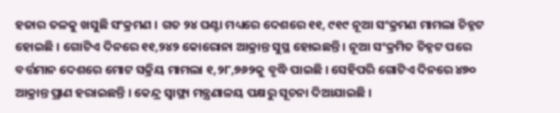ହଜାର ତଳକୁ ଖସୁଛି ସଂକ୍ରମଣ । ଗତ ୨୪ ଘଣ୍ଟା ମଧ୍ୟରେ ଦେଶରେ ୧୧, ୯୧୯ ନୂଆ ସଂକ୍ରମଣ ମାମଲା ଚିହ୍ନଟ ହୋଇଛି । ଗୋଟିଏ ଦିନରେ ୧୧,୨୪୨ କୋରୋନା ଆକ୍ରାନ୍ତ ସୁସ୍ଥ ହୋଇଛନ୍ତି । ନୂଆ ସଂକ୍ରମିତ ଚିହ୍ନଟ ପରେ ବର୍ତ୍ତମାନ ଦେଶରେ ମୋଟ ସକ୍ରିୟ ମାମଲା ୧,୨୮,୭୬୨କୁ ବୃଦ୍ଧି ପାଇଛି । ସେହିପରି ଗୋଟିଏ ଦିନରେ ୪୭୦ ଆକ୍ରାନ୍ତ ପ୍ରାଣ ହରାଇଛନ୍ତି । କେନ୍ଦ୍ର ସ୍ବାସ୍ଥ୍ୟ ମନ୍ତ୍ରଣାଳୟ ପକ୍ଷରୁ ସୂଚନା ଦିଆଯାଇଛି ।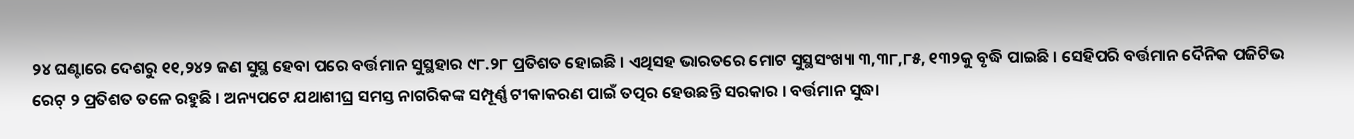୨୪ ଘଣ୍ଟାରେ ଦେଶରୁ ୧୧,୨୪୨ ଜଣ ସୁସ୍ଥ ହେବା ପରେ ବର୍ତ୍ତମାନ ସୁସ୍ଥହାର ୯୮.୨୮ ପ୍ରତିଶତ ହୋଇଛି । ଏଥିସହ ଭାରତରେ ମୋଟ ସୁସ୍ଥସଂଖ୍ୟା ୩,୩୮,୮୫, ୧୩୨କୁ ବୃଦ୍ଧି ପାଇଛି । ସେହିପରି ବର୍ତ୍ତମାନ ଦୈନିକ ପଜିଟିଭ ରେଟ୍ ୨ ପ୍ରତିଶତ ତଳେ ରହୁଛି । ଅନ୍ୟପଟେ ଯଥାଶୀଘ୍ର ସମସ୍ତ ନାଗରିକଙ୍କ ସମ୍ପୂର୍ଣ୍ଣ ଟୀକାକରଣ ପାଇଁ ତତ୍ପର ହେଉଛନ୍ତି ସରକାର । ବର୍ତ୍ତମାନ ସୁଦ୍ଧା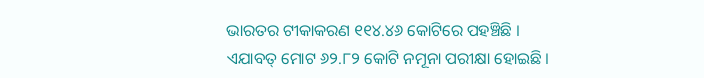ଭାରତର ଟୀକାକରଣ ୧୧୪.୪୬ କୋଟିରେ ପହଞ୍ଚିଛି । ଏଯାବତ୍ ମୋଟ ୬୨.୮୨ କୋଟି ନମୂନା ପରୀକ୍ଷା ହୋଇଛି ।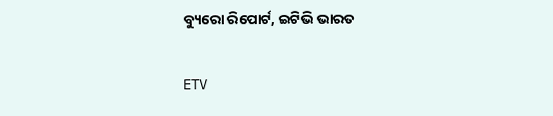ବ୍ୟୁରୋ ରିପୋର୍ଟ, ଇଟିଭି ଭାରତ

ETV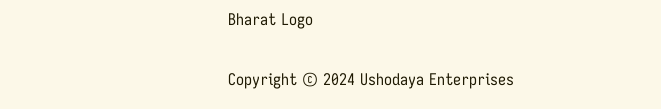Bharat Logo

Copyright © 2024 Ushodaya Enterprises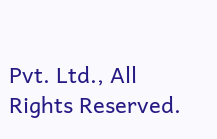Pvt. Ltd., All Rights Reserved.